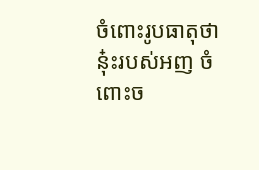ចំពោះរូបធាតុថា នុ៎ះរបស់អញ ចំពោះច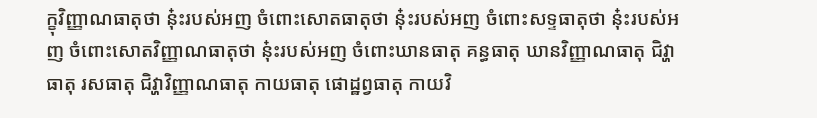ក្ខុវិញ្ញាណធាតុថា នុ៎ះរបស់អញ ចំពោះសោតធាតុថា នុ៎ះរបស់អញ ចំពោះសទ្ទធាតុថា នុ៎ះរបស់អញ ចំពោះសោតវិញ្ញាណធាតុថា នុ៎ះរបស់អញ ចំពោះឃានធាតុ គន្ធធាតុ ឃានវិញ្ញាណធាតុ ជិវ្ហាធាតុ រសធាតុ ជិវ្ហាវិញ្ញាណធាតុ កាយធាតុ ផោដ្ឋព្វធាតុ កាយវិ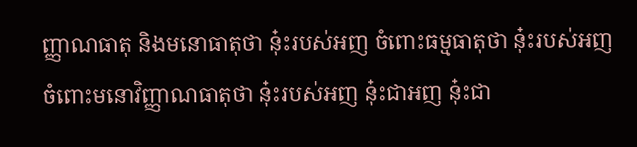ញ្ញាណធាតុ និងមនោធាតុថា នុ៎ះរបស់អញ ចំពោះធម្មធាតុថា នុ៎ះរបស់អញ ចំពោះមនោវិញ្ញាណធាតុថា នុ៎ះរបស់អញ នុ៎ះជាអញ នុ៎ះជា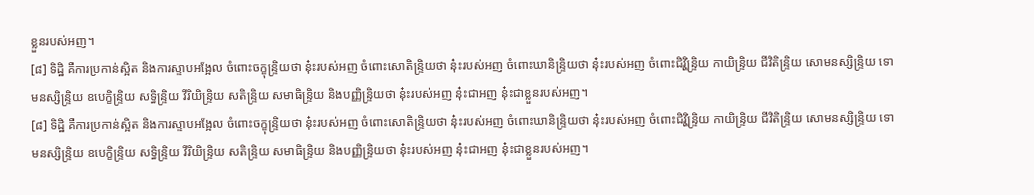ខ្លួនរបស់អញ។
[៨] ទិដ្ឋិ គឺការប្រកាន់ស្អិត និងការស្ទាបអង្អែល ចំពោះចក្ខុន្ទ្រិយថា នុ៎ះរបស់អញ ចំពោះសោតិន្ទ្រិយថា នុ៎ះរបស់អញ ចំពោះឃានិន្ទ្រិយថា នុ៎ះរបស់អញ ចំពោះជិវ្ហិន្ទ្រិយ កាយិន្ទ្រិយ ជីវិតិន្ទ្រិយ សោមនស្សិន្ទ្រិយ ទោមនស្សិន្ទ្រិយ ឧបេក្ខិន្ទ្រិយ សទ្ធិន្ទ្រិយ វីរិយិន្ទ្រិយ សតិន្ទ្រិយ សមាធិន្ទ្រិយ និងបញ្ញិន្ទ្រិយថា នុ៎ះរបស់អញ នុ៎ះជាអញ នុ៎ះជាខ្លួនរបស់អញ។
[៨] ទិដ្ឋិ គឺការប្រកាន់ស្អិត និងការស្ទាបអង្អែល ចំពោះចក្ខុន្ទ្រិយថា នុ៎ះរបស់អញ ចំពោះសោតិន្ទ្រិយថា នុ៎ះរបស់អញ ចំពោះឃានិន្ទ្រិយថា នុ៎ះរបស់អញ ចំពោះជិវ្ហិន្ទ្រិយ កាយិន្ទ្រិយ ជីវិតិន្ទ្រិយ សោមនស្សិន្ទ្រិយ ទោមនស្សិន្ទ្រិយ ឧបេក្ខិន្ទ្រិយ សទ្ធិន្ទ្រិយ វីរិយិន្ទ្រិយ សតិន្ទ្រិយ សមាធិន្ទ្រិយ និងបញ្ញិន្ទ្រិយថា នុ៎ះរបស់អញ នុ៎ះជាអញ នុ៎ះជាខ្លួនរបស់អញ។